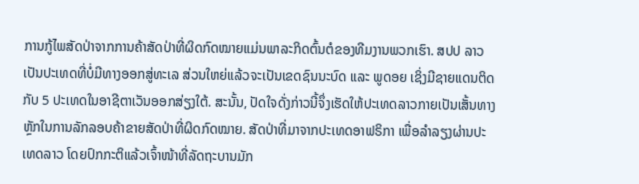ການກູ້ໄພສັດປ່າຈາກການຄ້າສັດປ່າທີ່ຜິດກົດໝາຍແມ່ນພາລະກິດຕົ້ນຕໍຂອງທີມງານພວກເຮົາ. ສປປ ລາວ ເປັນປະເທດທີ່ບໍ່ມີທາງອອກສູ່ທະເລ ສ່ວນໃຫຍ່ແລ້ວຈະເປັນເຂດຊົນນະບົດ ແລະ ພູດອຍ ເຊິ່ງມີຊາຍແດນຕິດກັບ 5 ປະເທດໃນອາຊີຕາເວັນອອກສ່ຽງໃຕ້. ສະນັ້ນ, ປັດໃຈດັ່ງກ່າວນີ້ຈຶ່ງເຮັດໃຫ້ປະເທດລາວກາຍເປັນເສັ້ນທາງຫຼັກໃນການລັກລອບຄ້າຂາຍສັດປ່າທີ່ຜິດກົດໝາຍ. ສັດປ່າທີ່ມາຈາກປະເທດອາຟຣິກາ ເພື່ອລຳລຽງຜ່ານປະເທດລາວ ໂດຍປົກກະຕິແລ້ວເຈົ້າໜ້າທີ່ລັດຖະບານມັກ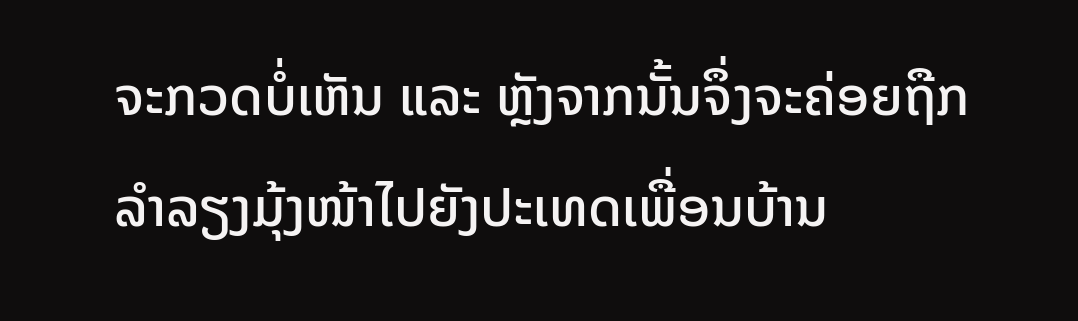ຈະກວດບໍ່ເຫັນ ແລະ ຫຼັງຈາກນັ້ນຈຶ່ງຈະຄ່ອຍຖືກລຳລຽງມຸ້ງໜ້າໄປຍັງປະເທດເພື່ອນບ້ານ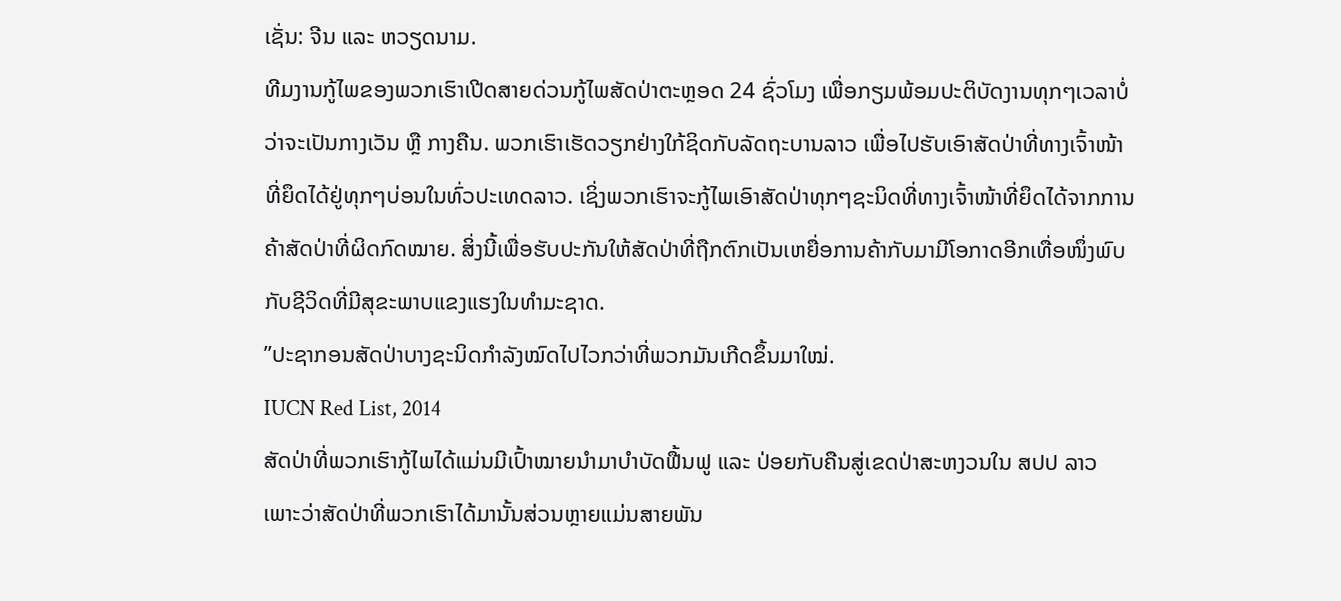ເຊັ່ນ: ຈີນ ແລະ ຫວຽດນາມ.
ທີມງານກູ້ໄພຂອງພວກເຮົາເປີດສາຍດ່ວນກູ້ໄພສັດປ່າຕະຫຼອດ 24 ຊົ່ວໂມງ ເພື່ອກຽມພ້ອມປະຕິບັດງານທຸກໆເວລາບໍ່ວ່າຈະເປັນກາງເວັນ ຫຼື ກາງຄືນ. ພວກເຮົາເຮັດວຽກຢ່າງໃກ້ຊິດກັບລັດຖະບານລາວ ເພື່ອໄປຮັບເອົາສັດປ່າທີ່ທາງເຈົ້າໜ້າທີ່ຍຶດໄດ້ຢູ່ທຸກໆບ່ອນໃນທົ່ວປະເທດລາວ. ເຊິ່ງພວກເຮົາຈະກູ້ໄພເອົາສັດປ່າທຸກໆຊະນິດທີ່ທາງເຈົ້າໜ້າທີ່ຍຶດໄດ້ຈາກການຄ້າສັດປ່າທີ່ຜິດກົດໝາຍ. ສິ່ງນີ້ເພື່ອຮັບປະກັນໃຫ້ສັດປ່າທີ່ຖືກຕົກເປັນເຫຍື່ອການຄ້າກັບມາມີໂອກາດອີກເທື່ອໜຶ່ງພົບກັບຊີວິດທີ່ມີສຸຂະພາບແຂງແຮງໃນທຳມະຊາດ.
”ປະຊາກອນສັດປ່າບາງຊະນິດກຳລັງໝົດໄປໄວກວ່າທີ່ພວກມັນເກີດຂຶ້ນມາໃໝ່.
IUCN Red List, 2014
ສັດປ່າທີ່ພວກເຮົາກູ້ໄພໄດ້ແມ່ນມີເປົ້າໝາຍນຳມາບຳບັດຟື້ນຟູ ແລະ ປ່ອຍກັບຄືນສູ່ເຂດປ່າສະຫງວນໃນ ສປປ ລາວ ເພາະວ່າສັດປ່າທີ່ພວກເຮົາໄດ້ມານັ້ນສ່ວນຫຼາຍແມ່ນສາຍພັນ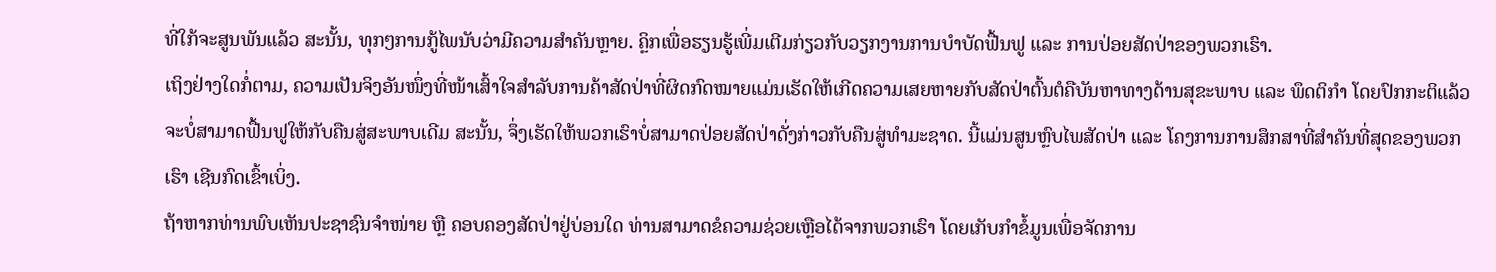ທີ່ໃກ້ຈະສູນພັນແລ້ວ ສະນັ້ນ, ທຸກໆການກູ້ໄພນັບວ່າມີຄວາມສຳຄັນຫຼາຍ. ຄຼິກເພື່ອຮຽນຮູ້ເພີ່ມເຕີມກ່ຽວກັບວຽກງານການບຳບັດຟື້ນຟູ ແລະ ການປ່ອຍສັດປ່າຂອງພວກເຮົາ.
ເຖິງຢ່າງໃດກໍ່ຕາມ, ຄວາມເປັນຈິງອັນໜຶ່ງທີ່ໜ້າເສົ້າໃຈສຳລັບການຄ້າສັດປ່າທີ່ຜິດກົດໝາຍແມ່ນເຮັດໃຫ້ເກີດຄວາມເສຍຫາຍກັບສັດປ່າຕົ້ນຕໍຄືບັນຫາທາງດ້ານສຸຂະພາບ ແລະ ພຶດຕິກຳ ໂດຍປົກກະຕິແລ້ວຈະບໍ່ສາມາດຟື້ນຟູໃຫ້ກັບຄືນສູ່ສະພາບເດີມ ສະນັ້ນ, ຈຶ່ງເຮັດໃຫ້ພວກເຮົາບໍ່ສາມາດປ່ອຍສັດປ່າດັ່ງກ່າວກັບຄືນສູ່ທຳມະຊາດ. ນີ້ແມ່ນສູນຫຼົບໄພສັດປ່າ ແລະ ໂຄງການການສຶກສາທີ່ສຳຄັນທີ່ສຸດຂອງພວກເຮົາ ເຊີນກົດເຂົ້າເບິ່ງ.
ຖ້າຫາກທ່ານພົບເຫັນປະຊາຊົນຈຳໜ່າຍ ຫຼື ຄອບຄອງສັດປ່າຢູ່ບ່ອນໃດ ທ່ານສາມາດຂໍຄວາມຊ່ວຍເຫຼືອໄດ້ຈາກພວກເຮົາ ໂດຍເກັບກຳຂໍ້ມູນເພື່ອຈັດການ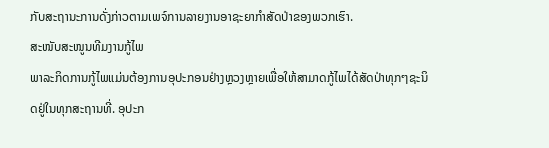ກັບສະຖານະການດັ່ງກ່າວຕາມເພຈ໌ການລາຍງານອາຊະຍາກຳສັດປ່າຂອງພວກເຮົາ.
ສະໜັບສະໜູນທີມງານກູ້ໄພ
ພາລະກິດການກູ້ໄພແມ່ນຕ້ອງການອຸປະກອນຢ່າງຫຼວງຫຼາຍເພື່ອໃຫ້ສາມາດກູ້ໄພໄດ້ສັດປ່າທຸກໆຊະນິດຢູ່ໃນທຸກສະຖານທີ່. ອຸປະກ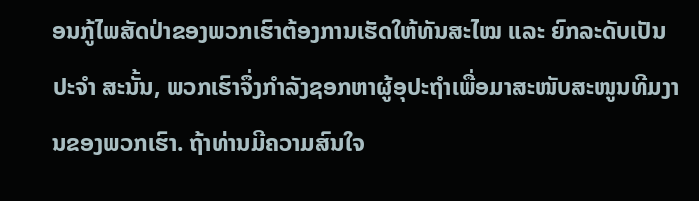ອນກູ້ໄພສັດປ່າຂອງພວກເຮົາຕ້ອງການເຮັດໃຫ້ທັນສະໄໝ ແລະ ຍົກລະດັບເປັນປະຈຳ ສະນັ້ນ, ພວກເຮົາຈຶ່ງກຳລັງຊອກຫາຜູ້ອຸປະຖຳເພື່ອມາສະໜັບສະໜູນທີມງານຂອງພວກເຮົາ. ຖ້າທ່ານມີຄວາມສົນໃຈ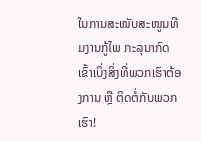ໃນການສະໜັບສະໜູນທີມງານກູ້ໄພ ກະລຸນາກົດເຂົ້າເບິ່ງສິ່ງທີ່ພວກເຮົາຕ້ອງການ ຫຼື ຕິດຕໍ່ກັບພວກເຮົາ!